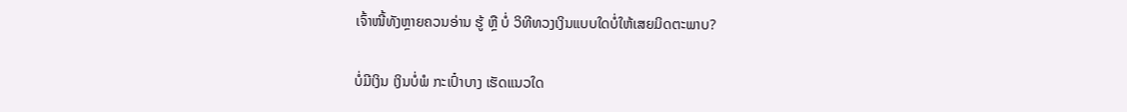ເຈົ້າໜີ້ທັງຫຼາຍຄວນອ່ານ ຮູ້ ຫຼື ບໍ່ ວິທີທວງເງິນແບບໃດບໍ່ໃຫ້ເສຍມິດຕະພາບ?

ບໍ່ມີເງິນ ເງິນບໍ່ພໍ ກະເປົ໋າບາງ ເຮັດແນວໃດ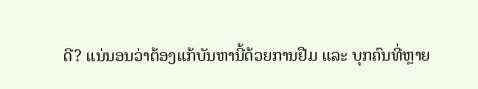ດີ? ແນ່ນອນວ່າຕ້ອງແກ້ບັນຫານີ້ດ້ວຍການຢືມ ແລະ ບຸກຄົນທີ່ຫຼາຍ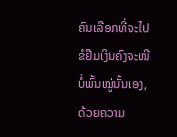ຄົນເລືອກທີ່ຈະໄປຂໍຢືມເງິນຄົງຈະໜີບໍ່ພົ້ນໝູ່ນັ້ນເອງ, ດ້ວຍຄວາມ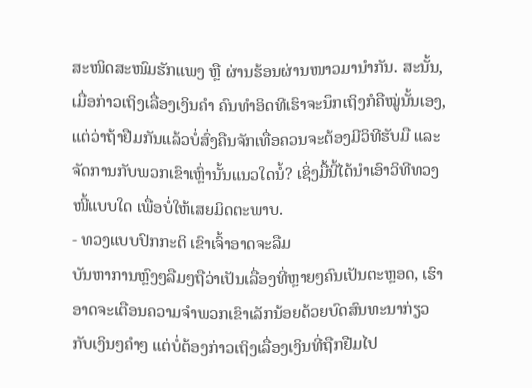ສະໜິດສະໜົມຮັກແພງ ຫຼື ຜ່ານຮ້ອນຜ່ານໜາວມານໍາກັນ. ສະນັ້ນ, ເມື່ອກ່າວເຖິງເລື່ອງເງິນຄໍາ ຄົນທຳອິດທີເຮົາຈະນຶກເຖິງກໍຄືໝູ່ນັ້ນເອງ, ແຕ່ວ່າຖ້າຢືມກັນແລ້ວບໍ່ສົ່ງຄືນຈັກເທື່ອຄວນຈະຕ້ອງມີວິທີຮັບມື ແລະ ຈັດການກັບພວກເຂົາເຫຼົ່ານັ້ນແນວໃດນໍ້? ເຊິ່ງມື້ນີ້ໄດ້ນໍາເອົາວິທີທວງໜີ້ແບບໃດ ເພື່ອບໍ່ໃຫ້ເສຍມິດຕະພາບ.
- ທວງແບບປົກກະຕິ ເຂົາເຈົ້າອາດຈະລືມ
ບັນຫາການຫຼົງໆລືມໆຖືວ່າເປັນເລື່ອງທີ່ຫຼາຍໆຄົນເປັນຕະຫຼອດ, ເຮົາອາດຈະເຕືອນຄວາມຈຳພວກເຂົາເລັກນ້ອຍດ້ວຍບົດສົນທະນາກ່ຽວກັບເງິນໆຄຳໆ ແຕ່ບໍ່ຕ້ອງກ່າວເຖິງເລື່ອງເງິນທີ່ຖືກຢືມໄປ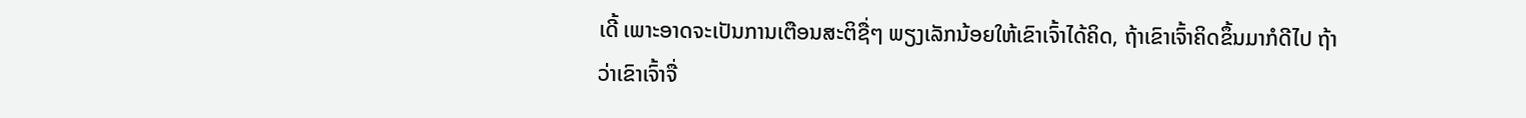ເດີ້ ເພາະອາດຈະເປັນການເຕືອນສະຕິຊື່ໆ ພຽງເລັກນ້ອຍໃຫ້ເຂົາເຈົ້າໄດ້ຄິດ, ຖ້າເຂົາເຈົ້າຄິດຂຶ້ນມາກໍດີໄປ ຖ້າວ່າເຂົາເຈົ້າຈື່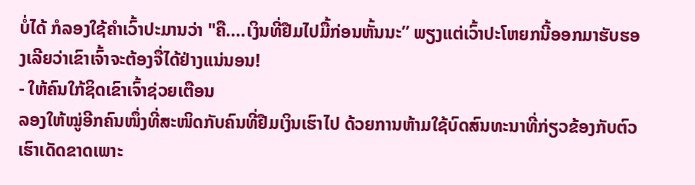ບໍ່ໄດ້ ກໍລອງໃຊ້ຄຳເວົ້າປະມານວ່າ "ຄື....ເງິນທີ່ຢືມໄປມື້ກ່ອນຫັ້ນນະ’’ ພຽງແຕ່ເວົ້າປະໂຫຍກນີ້ອອກມາຮັບຮອງເລີຍວ່າເຂົາເຈົ້າຈະຕ້ອງຈື່ໄດ້ຢ່າງແນ່ນອນ!
- ໃຫ້ຄົນໃກ້ຊິດເຂົາເຈົ້າຊ່ວຍເຕືອນ
ລອງໃຫ້ໝູ່ອີກຄົນໜຶ່ງທີ່ສະໜິດກັບຄົນທີ່ຢືມເງິນເຮົາໄປ ດ້ວຍການຫ້າມໃຊ້ບົດສົນທະນາທີ່ກ່ຽວຂ້ອງກັບຕົວເຮົາເດັດຂາດເພາະ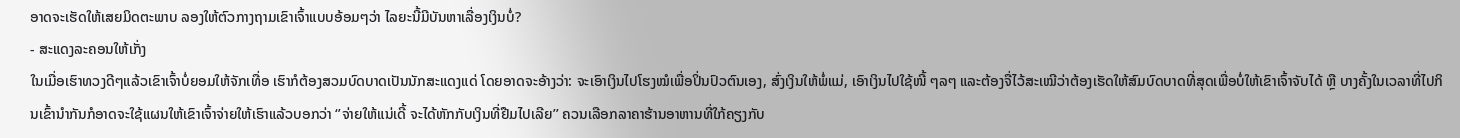ອາດຈະເຮັດໃຫ້ເສຍມິດຕະພາບ ລອງໃຫ້ຕົວກາງຖາມເຂົາເຈົ້າແບບອ້ອມໆວ່າ ໄລຍະນີ້ມີບັນຫາເລື່ອງເງິນບໍ່?
- ສະແດງລະຄອນໃຫ້ເກັ່ງ
ໃນເມື່ອເຮົາທວງດີໆແລ້ວເຂົາເຈົ້າບໍ່ຍອມໃຫ້ຈັກເທື່ອ ເຮົາກໍຕ້ອງສວມບົດບາດເປັນນັກສະແດງແດ່ ໂດຍອາດຈະອ້າງວ່າ: ຈະເອົາເງິນໄປໂຮງໝໍເພື່ອປິ່ນປົວຕົນເອງ, ສົ່ງເງິນໃຫ້ພໍ່ແມ່, ເອົາເງິນໄປໃຊ້ໜີ້ ໆລໆ ແລະຕ້ອງຈື່ໄວ້ສະເໝີວ່າຕ້ອງເຮັດໃຫ້ສົມບົດບາດທີ່ສຸດເພື່ອບໍ່ໃຫ້ເຂົາເຈົ້າຈັບໄດ້ ຫຼື ບາງຄັ້ງໃນເວລາທີ່ໄປກິນເຂົ້ານໍາກັນກໍອາດຈະໃຊ້ແຜນໃຫ້ເຂົາເຈົ້າຈ່າຍໃຫ້ເຮົາແລ້ວບອກວ່າ ‘’ຈ່າຍໃຫ້ແນ່ເດີ້ ຈະໄດ້ຫັກກັບເງິນທີ່ຢືມໄປເລີຍ’’ ຄວນເລືອກລາຄາຮ້ານອາຫານທີ່ໃກ້ຄຽງກັບ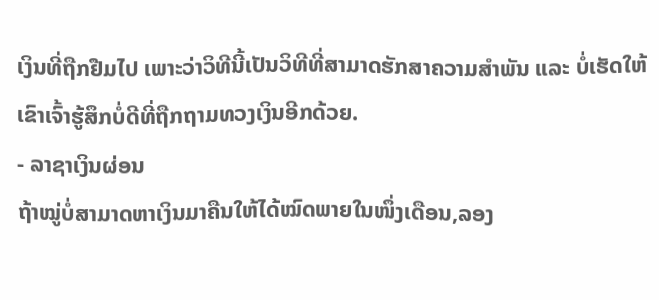ເງິນທີ່ຖືກຢືມໄປ ເພາະວ່າວິທີນີ້ເປັນວິທີທີ່ສາມາດຮັກສາຄວາມສຳພັນ ແລະ ບໍ່ເຮັດໃຫ້ເຂົາເຈົ້າຮູ້ສຶກບໍ່ດີທີ່ຖືກຖາມທວງເງິນອີກດ້ວຍ.
- ລາຊາເງິນຜ່ອນ
ຖ້າໝູ່ບໍ່ສາມາດຫາເງິນມາຄືນໃຫ້ໄດ້ໝົດພາຍໃນໜຶ່ງເດືອນ,ລອງ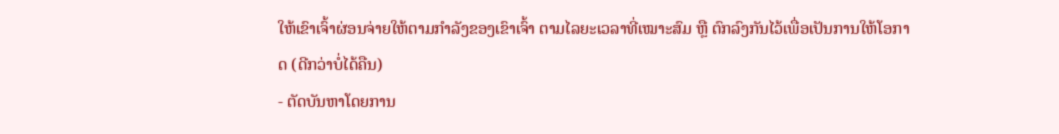ໃຫ້ເຂົາເຈົ້າຜ່ອນຈ່າຍໃຫ້ຕາມກຳລັງຂອງເຂົາເຈົ້າ ຕາມໄລຍະເວລາທີ່ເໝາະສົມ ຫຼື ຕົກລົງກັນໄວ້ເພື່ອເປັນການໃຫ້ໂອກາດ (ດີກວ່າບໍ່ໄດ້ຄືນ)
- ຕັດບັນຫາໂດຍການ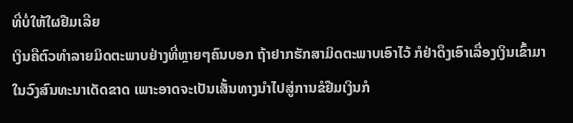ທີ່ບໍ່ໃຫ້ໃຜຢືມເລີຍ
ເງິນຄືຕົວທຳລາຍມິດຕະພາບຢ່າງທີ່ຫຼາຍໆຄົນບອກ ຖ້າຢາກຮັກສາມິດຕະພາບເອົາໄວ້ ກໍຢ່າດຶງເອົາເລື່ອງເງິນເຂົ້າມາໃນວົງສົນທະນາເດັດຂາດ ເພາະອາດຈະເປັນເສັ້ນທາງນໍາໄປສູ່ການຂໍຢືມເງິນກໍ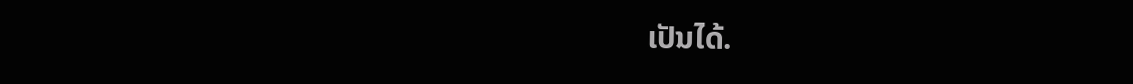ເປັນໄດ້.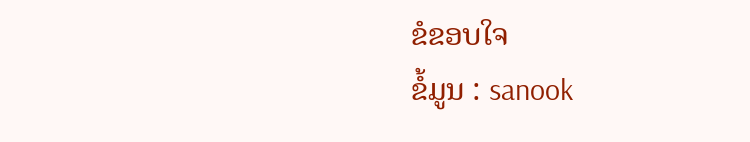ຂໍຂອບໃຈ
ຂໍ້ມູນ : sanook